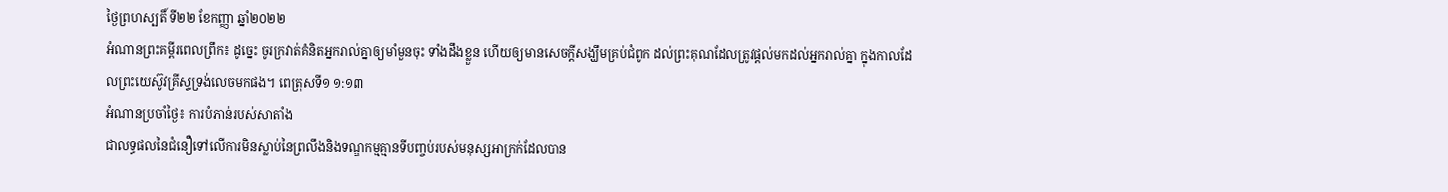ថ្ងៃព្រហស្បតិ៍ ទី២២ ខែកញ្ញា ឆ្នាំ២០២២
អំណានព្រះគម្ពីរពេលព្រឹក៖ ដូច្នេះ ចូរក្រវាត់គំនិតអ្នករាល់គ្នាឲ្យមាំមួនចុះ ទាំងដឹងខ្លួន ហើយឲ្យមានសេចក្តីសង្ឃឹមគ្រប់ជំពូក ដល់ព្រះគុណដែលត្រូវផ្តល់មកដល់អ្នករាល់គ្នា ក្នុងកាលដែលព្រះយេស៊ូវគ្រីស្ទទ្រង់លេចមកផង។ ពេត្រុសទី១ ១:១៣
អំណានប្រចាំថ្ងៃ៖ ការបំភាន់របស់សាតាំង
ជាលទ្ធផលនៃជំនឿទៅលើការមិនស្លាប់នៃព្រលឹងនិងទណ្ឌកម្មគ្មានទីបញ្ចប់របស់មនុស្សអាក្រក់ដែលបាន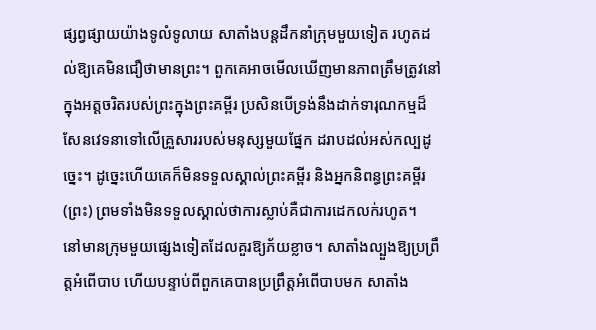ផ្សព្វផ្សាយយ៉ាងទូលំទូលាយ សាតាំងបន្តដឹកនាំក្រុមមួយទៀត រហូតដល់ឱ្យគេមិនជឿថាមានព្រះ។ ពួកគេអាចមើលឃើញមានភាពត្រឹមត្រូវនៅក្នុងអត្តចរិតរបស់ព្រះក្នុងព្រះគម្ពីរ ប្រសិនបើទ្រង់នឹងដាក់ទារុណកម្មដ៏សែនវេទនាទៅលើគ្រួសាររបស់មនុស្សមួយផ្នែក ដរាបដល់អស់កល្បដូច្នេះ។ ដូច្នេះហើយគេក៏មិនទទួលស្គាល់ព្រះគម្ពីរ និងអ្នកនិពន្ធព្រះគម្ពីរ (ព្រះ) ព្រមទាំងមិនទទួលស្គាល់ថាការស្លាប់គឺជាការដេកលក់រហូត។
នៅមានក្រុមមួយផ្សេងទៀតដែលគួរឱ្យភ័យខ្លាច។ សាតាំងល្បួងឱ្យប្រព្រឹត្តអំពើបាប ហើយបន្ទាប់ពីពួកគេបានប្រព្រឹត្តអំពើបាបមក សាតាំង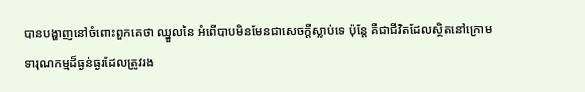បានបង្ហាញនៅចំពោះពួកគេថា ឈ្នួលនៃ អំពើបាបមិនមែនជាសេចក្តីស្លាប់ទេ ប៉ុន្តែ គឺជាជីវិតដែលស្ថិតនៅក្រោមទារុណកម្មដ៏ធ្ងន់ធ្ងរដែលត្រូវរង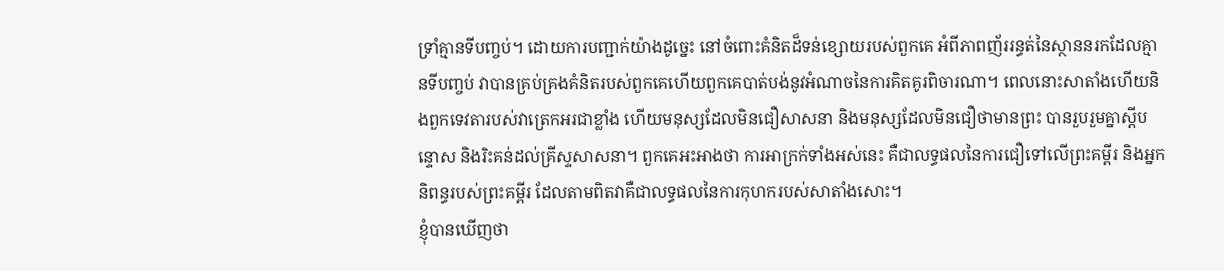ទ្រាំគ្មានទីបញ្ចប់។ ដោយការបញ្ជាក់យ៉ាងដូច្នេះ នៅចំពោះគំនិតដ៏ទន់ខ្សោយរបស់ពួកគេ អំពីភាពញ័ររន្ធត់នៃស្ថាននរកដែលគ្មានទីបញ្ចប់ វាបានគ្រប់គ្រងគំនិតរបស់ពួកគេហើយពួកគេបាត់បង់នូវអំណាចនៃការគិតគូរពិចារណា។ ពេលនោះសាតាំងហើយនិងពួកទេវតារបស់វាត្រេកអរជាខ្លាំង ហើយមនុស្សដែលមិនជឿសាសនា និងមនុស្សដែលមិនជឿថាមានព្រះ បានរួបរួមគ្នាស្តីបន្ទោស និងរិះគន់ដល់គ្រីស្ទសាសនា។ ពួកគេអះអាងថា ការអាក្រក់ទាំងអស់នេះ គឺជាលទ្ធផលនៃការជឿទៅលើព្រះគម្ពីរ និងអ្នកនិពន្ធរបស់ព្រះគម្ពីរ ដែលតាមពិតវាគឺជាលទ្ធផលនៃការកុហករបស់សាតាំងសោះ។
ខ្ញុំបានឃើញថា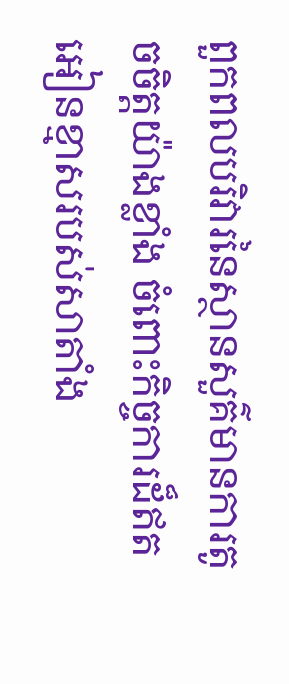ពួកពលបរិវារនៃស្ថានសួគ៌មានការតូចចិត្តយ៉ាងខ្លាំង ចំពោះកិច្ចការដ៏ឥតអៀនខ្មាសរបស់សាតាំង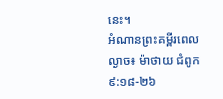នេះ។
អំណានព្រះគម្ពីរពេលល្ងាច៖ ម៉ាថាយ ជំពូក ៩:១៨-២៦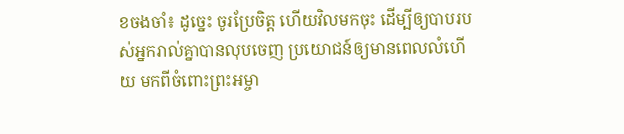ខចងចាំ៖ ដូច្នេះ ចូរប្រែចិត្ត ហើយវិលមកចុះ ដើម្បីឲ្យបាបរបស់អ្នករាល់គ្នាបានលុបចេញ ប្រយោជន៍ឲ្យមានពេលលំហើយ មកពីចំពោះព្រះអម្ចា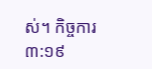ស់។ កិច្ចការ ៣:១៩